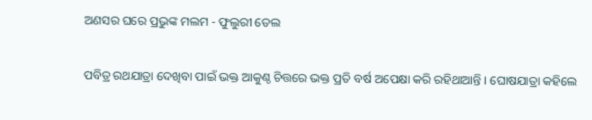ଅଣସର ଘରେ ପ୍ରଭୁଙ୍କ ମଲମ - ଫୁଲୁରୀ ତେଲ

ପବିତ୍ର ରଥଯାତ୍ରା ଦେଖିବା ପାଇଁ ଭକ୍ତ ଆକୁଣ୍ଠ ଚିତ୍ତରେ ଭକ୍ତ ପ୍ରତି ବର୍ଷ ଅପେକ୍ଷା କରି ରହିଥାଆନ୍ତି । ଘୋଷଯାତ୍ରା କହିଲେ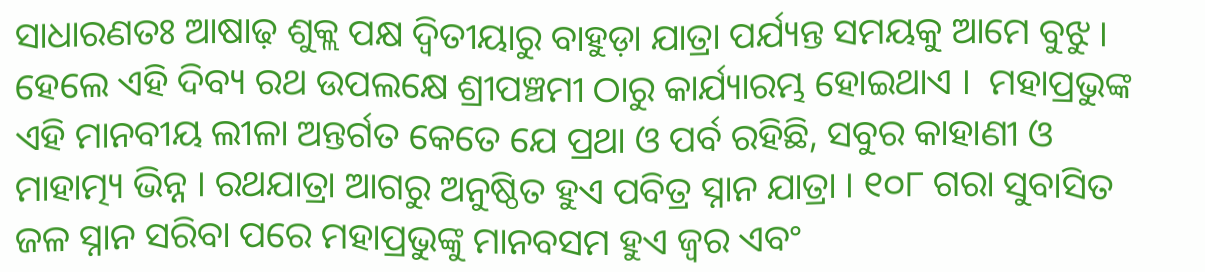ସାଧାରଣତଃ ଆଷାଢ଼ ଶୁକ୍ଲ ପକ୍ଷ ଦ୍ୱିତୀୟାରୁ ବାହୁଡ଼ା ଯାତ୍ରା ପର୍ଯ୍ୟନ୍ତ ସମୟକୁ ଆମେ ବୁଝୁ । ହେଲେ ଏହି ଦିବ୍ୟ ରଥ ଉପଲକ୍ଷେ ଶ୍ରୀପଞ୍ଚମୀ ଠାରୁ କାର୍ଯ୍ୟାରମ୍ଭ ହୋଇଥାଏ ।  ମହାପ୍ରଭୁଙ୍କ ଏହି ମାନବୀୟ ଲୀଳା ଅନ୍ତର୍ଗତ କେତେ ଯେ ପ୍ରଥା ଓ ପର୍ବ ରହିଛି, ସବୁର କାହାଣୀ ଓ ମାହାତ୍ମ୍ୟ ଭିନ୍ନ । ରଥଯାତ୍ରା ଆଗରୁ ଅନୁଷ୍ଠିତ ହୁଏ ପବିତ୍ର ସ୍ନାନ ଯାତ୍ରା । ୧୦୮ ଗରା ସୁବାସିତ ଜଳ ସ୍ନାନ ସରିବା ପରେ ମହାପ୍ରଭୁଙ୍କୁ ମାନବସମ ହୁଏ ଜ୍ୱର ଏବଂ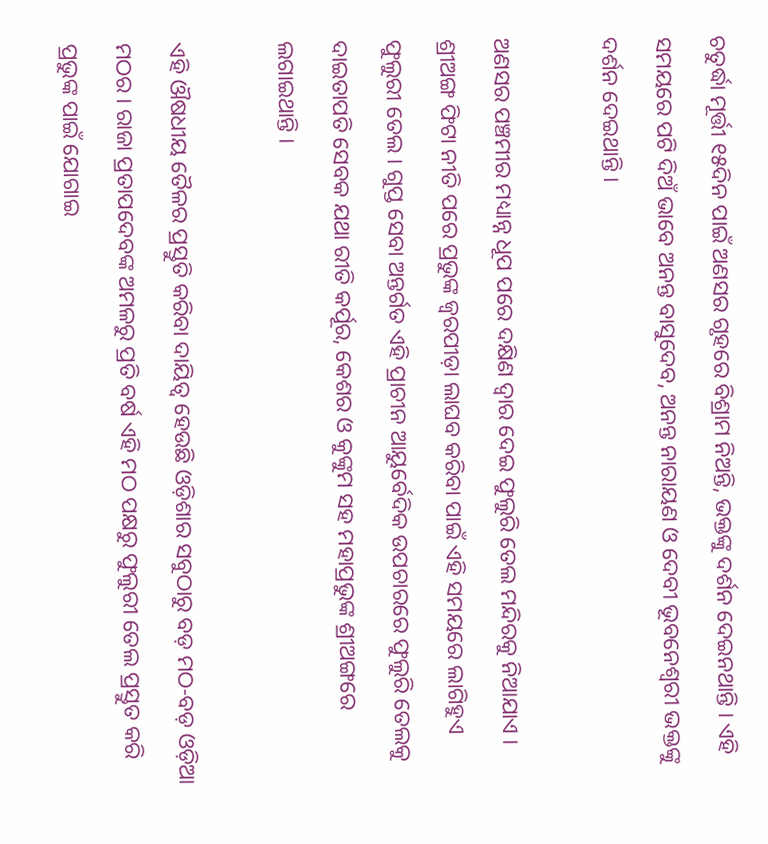ଚତୁର୍ଦ୍ଧା ମୂର୍ତ୍ତୀ ୧୫ଦିନ ପାଇଁ ଅଣସର ଗୃହରେ ବିଶ୍ରାମ ନିଅନ୍ତି, ଭକ୍ତଙ୍କୁ ଦର୍ଶନ ଦେଇନଥାନ୍ତି । ଏହି ସମୟରେ ପଟି ଦିଅଁ ଭାବେ ଅନନ୍ତ ବାସୁଦେବ, ଅନନ୍ତ ନାରାୟଣ ଓ ଦେବୀ ଭୂବନେଶ୍ୱରୀ ଭକ୍ତଙ୍କୁ ଦର୍ଶନ ଦେଇଥାନ୍ତି ।

ଅଣସର ପଞ୍ଚମୀର ମଧ୍ୟାନ୍ନ ଧୂପ ପରେ ଦକ୍ଷିଣ ଦ୍ୱାର ଦେଇ ଫୁଲୁରି ତେଲ ମନ୍ଦିରକୁ ନିଆଯାଏ । ଶ୍ରୀଅଙ୍ଗ ଫିଟା ନୀତି ପରେ ପ୍ରଭୁଙ୍କ ଜ୍ୱରପୀଡ଼ା ଲାଘବ କରିବା ପାଇଁ ଏହି ସମୟରେ ଲାଗିହୁଏ ଫୁଲୁରୀ ତେଲ । ଗୁପ୍ତ ସେବା ଅନ୍ତର୍ଗତ ଏହି ପ୍ରାଚୀନ ଆୟୁର୍ବେଦିକ ଉପଚାରରେ ଫୁଲୁରି ତେଲକୁ ଦାଇତାପତି ସେବକ ଯଥା ରୀତି କର୍ପୂର, କେଶର ଓ କୁଙ୍କୁମ ସହ ମହାପ୍ରଭୁଙ୍କ ଶ୍ରୀଅଙ୍ଗରେ ଲଗାଇଥାନ୍ତି ।

ଏହି ଔଷଧୀୟ ତୈଳର ପ୍ରସ୍ତୁତି କରିବା ଦାୟିତ୍ୱ ହେଉଛି ଓଡ଼ିଶାର ସବୁଠାରୁ ବଡ଼ ମଠ-ବଡ଼ ଓଡ଼ିଆ ମଠର । ରାଜା ପ୍ରତାପଦେବଙ୍କ ଅମଳରୁ ପ୍ରତି ବର୍ଷ ଏହି ମଠ ପକ୍ଷରୁ ଫୁଲୁରୀ ତେଲ ପ୍ରସ୍ତୁତ କରି ପ୍ରଭୁଙ୍କ ପାଇଁ ଯୋଗାଇ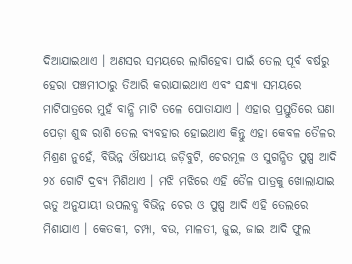ଦିଆଯାଇଥାଏ । ଅଣସର ସମୟରେ ଲାଗିହେବା ପାଇଁ ତେଲ ପୂର୍ବ ବର୍ଷରୁ ହେରା ପଞ୍ଚମୀଠାରୁ ତିଆରି କରାଯାଇଥାଏ ଏବଂ ସନ୍ଧ୍ୟା ସମୟରେ ମାଟିପାତ୍ରରେ ମୁହଁ ବାନ୍ଧି ମାଟି ତଳେ ପୋତାଯାଏ । ଏହାର ପ୍ରସ୍ତୁତିରେ ଘଣା ପେଡ଼ା ଶୁଦ୍ଧ ରାଶି ତେଲ ବ୍ୟବହାର ହୋଇଥାଏ କିନ୍ତୁ ଏହା କେବଳ ତୈଳର ମିଶ୍ରଣ ନୁହେଁ, ବିଭିନ୍ନ ଔଷଧୀୟ ଜଡ଼ିବୁଟି, ଚେରମୂଳ ଓ ସୁଗନ୍ଧିତ ପୁଷ୍ପ ଆଦି ୨୪ ଗୋଟି ଦ୍ରବ୍ୟ ମିଶିଥାଏ । ମଝି ମଝିରେ ଏହି ତୈଳ ପାତ୍ରକୁ ଖୋଲାଯାଇ ଋତୁ ଅନୁଯାୟୀ ଉପଲବ୍ଧ ବିଭିନ୍ନ ଚେର ଓ ପୁଷ୍ପ ଆଦି ଏହି ତେଲରେ ମିଶାଯାଏ । କେତକୀ, ଚମ୍ପା, ବଉ, ମାଳତୀ, ଜୁଇ, ଜାଇ ଆଦି ଫୁଲ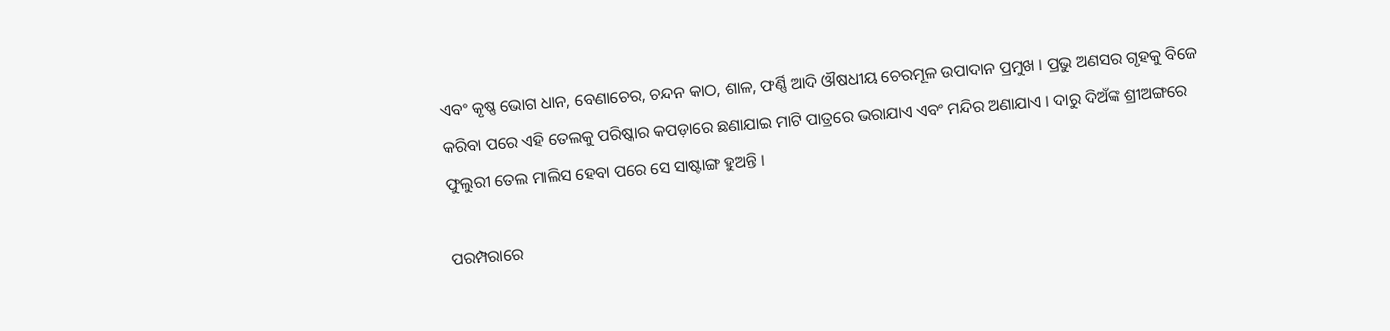ଏବଂ କୃଷ୍ଣ ଭୋଗ ଧାନ, ବେଣାଚେର, ଚନ୍ଦନ କାଠ, ଶାଳ, ଫର୍ଣ୍ଣି ଆଦି ଔଷଧୀୟ ଚେରମୂଳ ଉପାଦାନ ପ୍ରମୁଖ । ପ୍ରଭୁ ଅଣସର ଗୃହକୁ ବିଜେ କରିବା ପରେ ଏହି ତେଲକୁ ପରିଷ୍କାର କପଡ଼ାରେ ଛଣାଯାଇ ମାଟି ପାତ୍ରରେ ଭରାଯାଏ ଏବଂ ମନ୍ଦିର ଅଣାଯାଏ । ଦାରୁ ଦିଅଁଙ୍କ ଶ୍ରୀଅଙ୍ଗରେ ଫୁଲୁରୀ ତେଲ ମାଲିସ ହେବା ପରେ ସେ ସାଷ୍ଟାଙ୍ଗ ହୁଅନ୍ତି ।

ପରମ୍ପରାରେ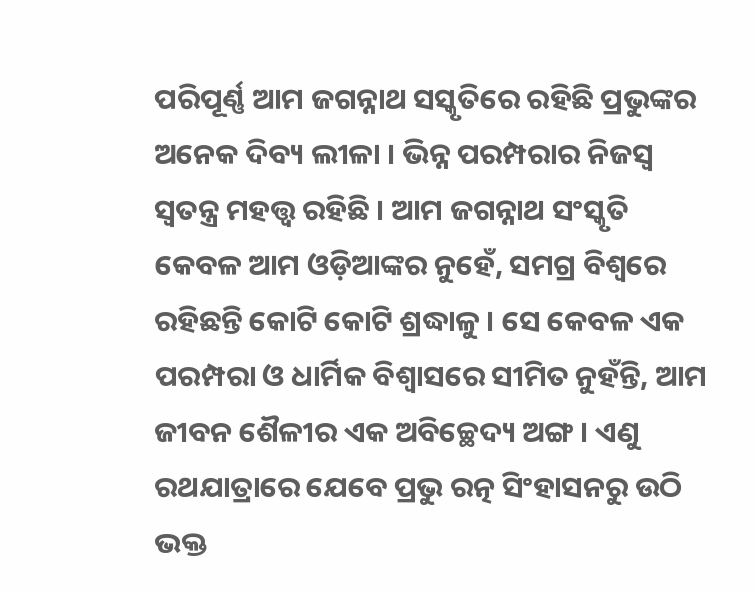ପରିପୂର୍ଣ୍ଣ ଆମ ଜଗନ୍ନାଥ ସସ୍କୃତିରେ ରହିଛି ପ୍ରଭୁଙ୍କର ଅନେକ ଦିବ୍ୟ ଲୀଳା । ଭିନ୍ନ ପରମ୍ପରାର ନିଜସ୍ୱ ସ୍ୱତନ୍ତ୍ର ମହତ୍ତ୍ୱ ରହିଛି । ଆମ ଜଗନ୍ନାଥ ସଂସ୍କୃତି କେବଳ ଆମ ଓଡ଼ିଆଙ୍କର ନୁହେଁ, ସମଗ୍ର ବିଶ୍ୱରେ ରହିଛନ୍ତି କୋଟି କୋଟି ଶ୍ରଦ୍ଧାଳୁ । ସେ କେବଳ ଏକ ପରମ୍ପରା ଓ ଧାର୍ମିକ ବିଶ୍ୱାସରେ ସୀମିତ ନୁହଁନ୍ତି, ଆମ ଜୀବନ ଶୈଳୀର ଏକ ଅବିଚ୍ଛେଦ୍ୟ ଅଙ୍ଗ । ଏଣୁ ରଥଯାତ୍ରାରେ ଯେବେ ପ୍ରଭୁ ରତ୍ନ ସିଂହାସନରୁ ଉଠି ଭକ୍ତ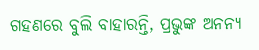ଗହଣରେ ବୁଲି ବାହାରନ୍ତି, ପ୍ରଭୁଙ୍କ ଅନନ୍ୟ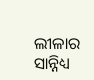ଲୀଳାର ସାନ୍ନିଧ୍ୟ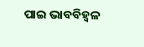ପାଇ ଭାବବିହ୍ୱଳ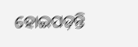ହୋଇପଡ଼ନ୍ତି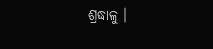ଶ୍ରଦ୍ଧାଳୁ ।